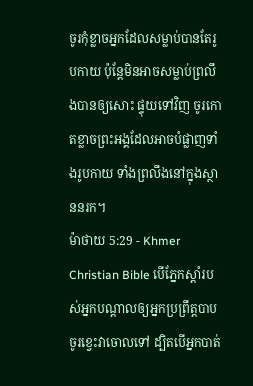ចូរកុំខ្លាចអ្នកដែលសម្លាប់បានតែរូបកាយ ប៉ុន្ដែមិនអាចសម្លាប់ព្រលឹងបានឲ្យសោះ ផ្ទុយទៅវិញ ចូរកោតខ្លាចព្រះអង្គដែលអាចបំផ្លាញទាំងរូបកាយ ទាំងព្រលឹងនៅក្នុងស្ថាននរក។
ម៉ាថាយ 5:29 - Khmer Christian Bible បើភ្នែកស្ដាំរបស់អ្នកបណ្ដាលឲ្យអ្នកប្រព្រឹត្ដបាប ចូរខ្វេះវាចោលទៅ ដ្បិតបើអ្នកបាត់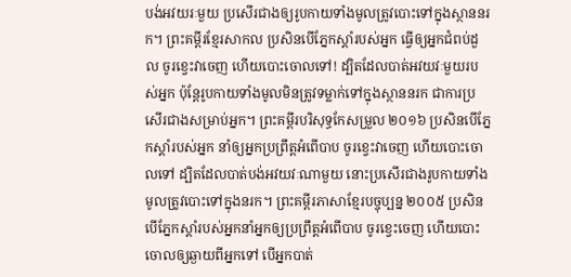បង់អវយរៈមួយ ប្រសើរជាងឲ្យរូបកាយទាំងមូលត្រូវបោះទៅក្នុងស្ថាននរក។ ព្រះគម្ពីរខ្មែរសាកល ប្រសិនបើភ្នែកស្ដាំរបស់អ្នក ធ្វើឲ្យអ្នកជំពប់ដួល ចូរខ្វេះវាចេញ ហើយបោះចោលទៅ! ដ្បិតដែលបាត់អវយវៈមួយរបស់អ្នក ប៉ុន្តែរូបកាយទាំងមូលមិនត្រូវទម្លាក់ទៅក្នុងស្ថាននរក ជាការប្រសើរជាងសម្រាប់អ្នក។ ព្រះគម្ពីរបរិសុទ្ធកែសម្រួល ២០១៦ ប្រសិនបើភ្នែកស្តាំរបស់អ្នក នាំឲ្យអ្នកប្រព្រឹត្តអំពើបាប ចូរខ្វេះវាចេញ ហើយបោះចោលទៅ ដ្បិតដែលបាត់បង់អវយវៈណាមួយ នោះប្រសើរជាងរូបកាយទាំងមូលត្រូវបោះទៅក្នុងនរក។ ព្រះគម្ពីរភាសាខ្មែរបច្ចុប្បន្ន ២០០៥ ប្រសិនបើភ្នែកស្ដាំរបស់អ្នកនាំអ្នកឲ្យប្រព្រឹត្តអំពើបាប ចូរខ្វេះចេញ ហើយបោះចោលឲ្យឆ្ងាយពីអ្នកទៅ បើអ្នកបាត់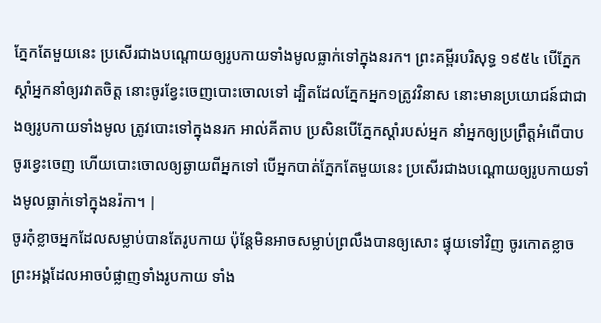ភ្នែកតែមួយនេះ ប្រសើរជាងបណ្ដោយឲ្យរូបកាយទាំងមូលធ្លាក់ទៅក្នុងនរក។ ព្រះគម្ពីរបរិសុទ្ធ ១៩៥៤ បើភ្នែកស្តាំអ្នកនាំឲ្យរវាតចិត្ត នោះចូរខ្វែះចេញបោះចោលទៅ ដ្បិតដែលភ្នែកអ្នក១ត្រូវវិនាស នោះមានប្រយោជន៍ជាជាងឲ្យរូបកាយទាំងមូល ត្រូវបោះទៅក្នុងនរក អាល់គីតាប ប្រសិនបើភ្នែកស្ដាំរបស់អ្នក នាំអ្នកឲ្យប្រព្រឹត្ដអំពើបាប ចូរខ្វេះចេញ ហើយបោះចោលឲ្យឆ្ងាយពីអ្នកទៅ បើអ្នកបាត់ភ្នែកតែមួយនេះ ប្រសើរជាងបណ្ដោយឲ្យរូបកាយទាំងមូលធ្លាក់ទៅក្នុងនរ៉កា។ |
ចូរកុំខ្លាចអ្នកដែលសម្លាប់បានតែរូបកាយ ប៉ុន្ដែមិនអាចសម្លាប់ព្រលឹងបានឲ្យសោះ ផ្ទុយទៅវិញ ចូរកោតខ្លាចព្រះអង្គដែលអាចបំផ្លាញទាំងរូបកាយ ទាំង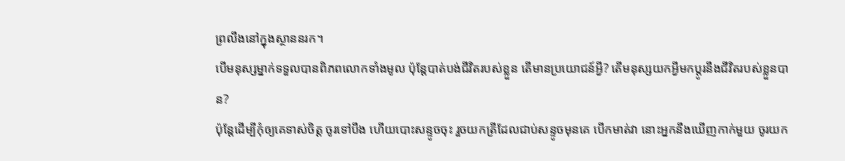ព្រលឹងនៅក្នុងស្ថាននរក។
បើមនុស្សម្នាក់ទទួលបានពិភពលោកទាំងមូល ប៉ុន្ដែបាត់បង់ជីវិតរបស់ខ្លួន តើមានប្រយោជន៍អ្វី? តើមនុស្សយកអ្វីមកប្ដូរនឹងជីវិតរបស់ខ្លួនបាន?
ប៉ុន្ដែដើម្បីកុំឲ្យគេទាស់ចិត្ដ ចូរទៅបឹង ហើយបោះសន្ទូចចុះ រួចយកត្រីដែលជាប់សន្ទូចមុនគេ បើកមាត់វា នោះអ្នកនឹងឃើញកាក់មួយ ចូរយក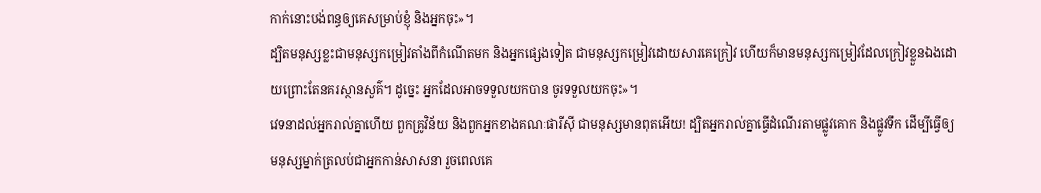កាក់នោះបង់ពន្ធឲ្យគេសម្រាប់ខ្ញុំ និងអ្នកចុះ»។
ដ្បិតមនុស្សខ្លះជាមនុស្សកម្រៀវតាំងពីកំណើតមក និងអ្នកផ្សេងទៀត ជាមនុស្សកម្រៀវដោយសារគេក្រៀវ ហើយក៏មានមនុស្សកម្រៀវដែលក្រៀវខ្លួនឯងដោយព្រោះតែនគរស្ថានសួគ៌។ ដូច្នេះ អ្នកដែលអាចទទួលយកបាន ចូរទទួលយកចុះ»។
វេទនាដល់អ្នករាល់គ្នាហើយ ពួកគ្រូវិន័យ និងពួកអ្នកខាងគណៈផារីស៊ី ជាមនុស្សមានពុតអើយ! ដ្បិតអ្នករាល់គ្នាធ្វើដំណើរតាមផ្លូវគោក និងផ្លូវទឹក ដើម្បីធ្វើឲ្យមនុស្សម្នាក់ត្រលប់ជាអ្នកកាន់សាសនា រួចពេលគេ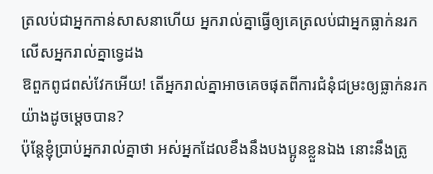ត្រលប់ជាអ្នកកាន់សាសនាហើយ អ្នករាល់គ្នាធ្វើឲ្យគេត្រលប់ជាអ្នកធ្លាក់នរក លើសអ្នករាល់គ្នាទ្វេដង
ឱពួកពូជពស់វែកអើយ! តើអ្នករាល់គ្នាអាចគេចផុតពីការជំនុំជម្រះឲ្យធ្លាក់នរកយ៉ាងដូចម្ដេចបាន?
ប៉ុន្ដែខ្ញុំប្រាប់អ្នករាល់គ្នាថា អស់អ្នកដែលខឹងនឹងបងប្អូនខ្លួនឯង នោះនឹងត្រូ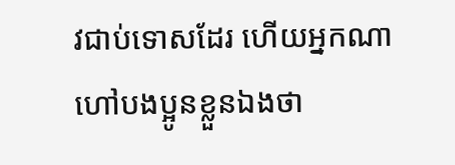វជាប់ទោសដែរ ហើយអ្នកណាហៅបងប្អូនខ្លួនឯងថា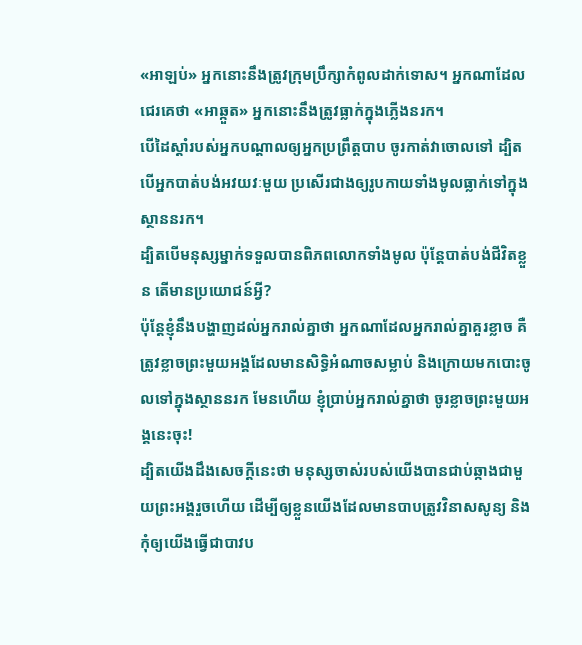«អាឡប់» អ្នកនោះនឹងត្រូវក្រុមប្រឹក្សាកំពូលដាក់ទោស។ អ្នកណាដែលជេរគេថា «អាឆ្កួត» អ្នកនោះនឹងត្រូវធ្លាក់ក្នុងភ្លើងនរក។
បើដៃស្ដាំរបស់អ្នកបណ្ដាលឲ្យអ្នកប្រព្រឹត្ដបាប ចូរកាត់វាចោលទៅ ដ្បិតបើអ្នកបាត់បង់អវយវៈមួយ ប្រសើរជាងឲ្យរូបកាយទាំងមូលធ្លាក់ទៅក្នុងស្ថាននរក។
ដ្បិតបើមនុស្សម្នាក់ទទួលបានពិភពលោកទាំងមូល ប៉ុន្ដែបាត់បង់ជីវិតខ្លួន តើមានប្រយោជន៍អ្វី?
ប៉ុន្ដែខ្ញុំនឹងបង្ហាញដល់អ្នករាល់គ្នាថា អ្នកណាដែលអ្នករាល់គ្នាគួរខ្លាច គឺត្រូវខ្លាចព្រះមួយអង្គដែលមានសិទ្ធិអំណាចសម្លាប់ និងក្រោយមកបោះចូលទៅក្នុងស្ថាននរក មែនហើយ ខ្ញុំប្រាប់អ្នករាល់គ្នាថា ចូរខ្លាចព្រះមួយអង្គនេះចុះ!
ដ្បិតយើងដឹងសេចក្ដីនេះថា មនុស្សចាស់របស់យើងបានជាប់ឆ្កាងជាមួយព្រះអង្គរួចហើយ ដើម្បីឲ្យខ្លួនយើងដែលមានបាបត្រូវវិនាសសូន្យ និងកុំឲ្យយើងធ្វើជាបាវប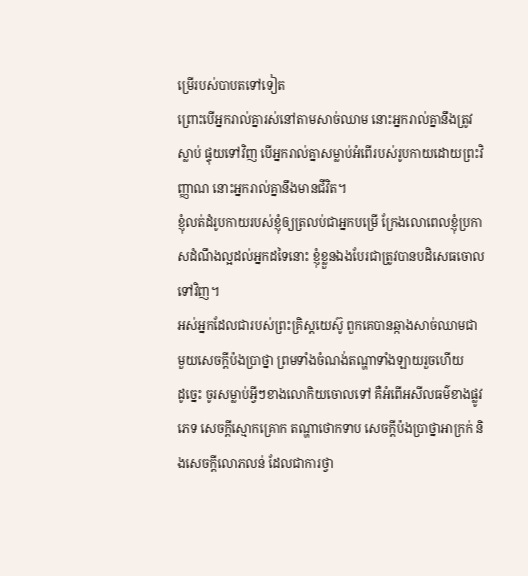ម្រើរបស់បាបតទៅទៀត
ព្រោះបើអ្នករាល់គ្នារស់នៅតាមសាច់ឈាម នោះអ្នករាល់គ្នានឹងត្រូវស្លាប់ ផ្ទុយទៅវិញ បើអ្នករាល់គ្នាសម្លាប់អំពើរបស់រូបកាយដោយព្រះវិញ្ញាណ នោះអ្នករាល់គ្នានឹងមានជីវិត។
ខ្ញុំលត់ដំរូបកាយរបស់ខ្ញុំឲ្យត្រលប់ជាអ្នកបម្រើ ក្រែងលោពេលខ្ញុំប្រកាសដំណឹងល្អដល់អ្នកដទៃនោះ ខ្ញុំខ្លួនឯងបែរជាត្រូវបានបដិសេធចោលទៅវិញ។
អស់អ្នកដែលជារបស់ព្រះគ្រិស្ដយេស៊ូ ពួកគេបានឆ្កាងសាច់ឈាមជាមួយសេចក្តីប៉ងប្រាថ្នា ព្រមទាំងចំណង់តណ្ហាទាំងឡាយរួចហើយ
ដូច្នេះ ចូរសម្លាប់អ្វីៗខាងលោកិយចោលទៅ គឺអំពើអសីលធម៌ខាងផ្លូវភេទ សេចក្ដីស្មោកគ្រោក តណ្ហាថោកទាប សេចក្ដីប៉ងប្រាថ្នាអាក្រក់ និងសេចក្ដីលោភលន់ ដែលជាការថ្វា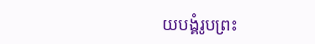យបង្គំរូបព្រះ